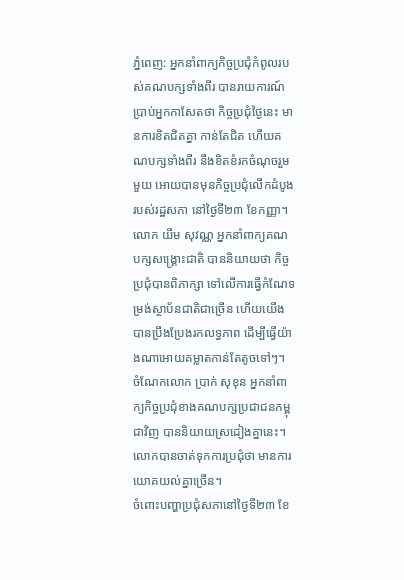ភ្នំពេញ: អ្នកនាំពាក្យកិច្ចប្រជុំកំពូលរបស់គណបក្សទាំងពីរ បានរាយការណ៍ប្រាប់អ្នកកាសែតថា កិច្ចប្រជុំថ្ងៃនេះ មានការខិតជិតគ្នា កាន់តែជិត ហើយគណបក្សទាំងពីរ នឹងខិតខំរកចំណុចរួមមួយ អោយបានមុនកិច្ចប្រជុំលើកដំបូង របស់រដ្ឋសភា នៅថ្ងៃទី២៣ ខែកញ្ញា។
លោក យឹម សុវណ្ណ អ្នកនាំពាក្យគណបក្សសង្គ្រោះជាតិ បាននិយាយថា កិច្ចប្រជុំបានពិភាក្សា ទៅលើការធ្វើកំណែទម្រង់ស្ថាប័នជាតិជាច្រើន ហើយយើងបានប្រឹងប្រែងរកលទ្ធភាព ដើម្បីធ្វើយ៉ាងណាអោយគម្លាតកាន់តែតូចទៅៗ។
ចំណែកលោក ប្រាក់ សុខុន អ្នកនាំពាក្យកិច្ចប្រជុំខាងគណបក្សប្រជាជនកម្ពុជាវិញ បាននិយាយស្រដៀងគ្នានេះ។ លោកបានចាត់ទុកការប្រជុំថា មានការយោគយល់គ្នាច្រើន។
ចំពោះបញ្ហាប្រជុំសភានៅថ្ងៃទី២៣ ខែ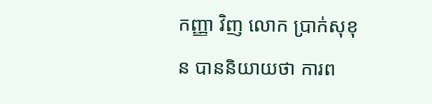កញ្ញា វិញ លោក ប្រាក់សុខុន បាននិយាយថា ការព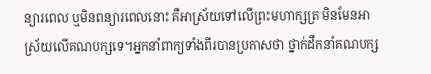ន្យារពេល ឬមិនពន្យារពេលនោះ គឺអាស្រ័យទៅលើព្រះមហាក្សត្រ មិនមែនអាស្រ័យលើគណបក្សទេ។អ្នកនាំពាក្យទាំងពីរបានប្រកាសថា ថ្នាក់ដឹកនាំគណបក្ស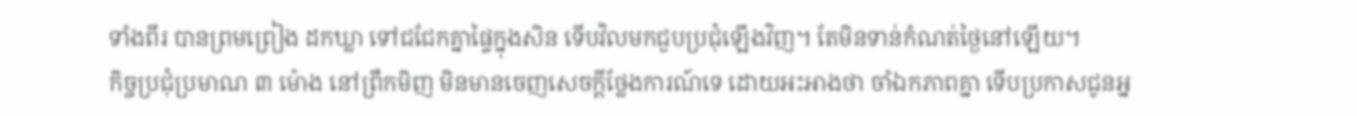ទាំងពីរ បានព្រមព្រៀង ដកឃ្លា ទៅជជែកគ្នាផ្ទៃក្នុងសិន ទើបវិលមកជួបប្រជុំឡើងវិញ។ តែមិនទាន់កំណត់ថ្ងៃនៅឡើយ។
កិច្ចប្រជុំប្រមាណ ៣ ម៉ោង នៅព្រឹកមិញ មិនមានចេញសេចក្តីថ្លែងការណ៍ទេ ដោយអះអាងថា ចាំឯកភាពគ្នា ទើបប្រកាសជូនអ្ន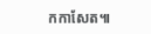កកាសែត៕